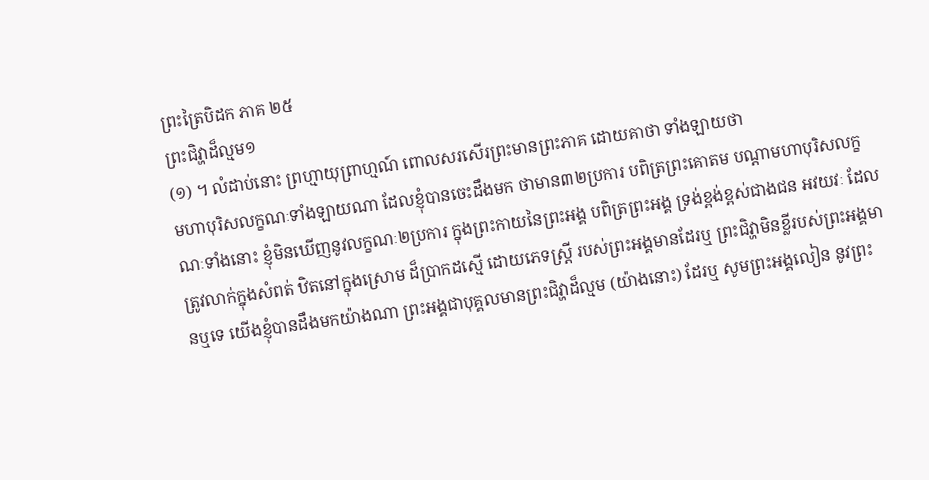ព្រះត្រៃបិដក ភាគ ២៥
ព្រះជិវ្ហាដ៏ល្មម១
(១) ។ លំដាប់នោះ ព្រហ្មាយុព្រាហ្មណ៍ ពោលសរសើរព្រះមានព្រះភាគ ដោយគាថា ទាំងឡាយថា
មហាបុរិសលក្ខណៈទាំងឡាយណា ដែលខ្ញុំបានចេះដឹងមក ថាមាន៣២ប្រការ បពិត្រព្រះគោតម បណ្តាមហាបុរិសលក្ខណៈទាំងនោះ ខ្ញុំមិនឃើញនូវលក្ខណៈ២ប្រការ ក្នុងព្រះកាយនៃព្រះអង្គ បពិត្រព្រះអង្គ ទ្រង់ខ្ពង់ខ្ពស់ជាងជន អវយវៈ ដែលត្រូវលាក់ក្នុងសំពត់ ឋិតនៅក្នុងស្រោម ដ៏ប្រាកដស្មើ ដោយភេទស្ត្រី របស់ព្រះអង្គមានដែរឬ ព្រះជិវ្ហាមិនខ្លីរបស់ព្រះអង្គមានឬទេ យើងខ្ញុំបានដឹងមកយ៉ាងណា ព្រះអង្គជាបុគ្គលមានព្រះជិវ្ហាដ៏ល្មម (យ៉ាងនោះ) ដែរឬ សូមព្រះអង្គលៀន នូវព្រះ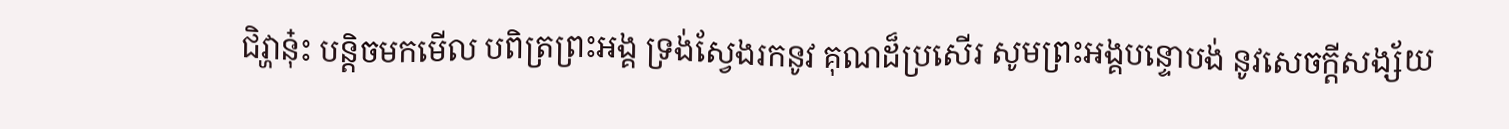ជិវ្ហានុ៎ះ បន្តិចមកមើល បពិត្រព្រះអង្គ ទ្រង់ស្វែងរកនូវ គុណដ៏ប្រសើរ សូមព្រះអង្គបន្ទោបង់ នូវសេចក្តីសង្ស័យ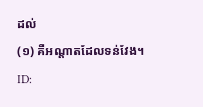ដល់
(១) គឺអណ្តាតដែលទន់វែង។
ID: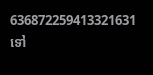636872259413321631
ទៅ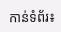កាន់ទំព័រ៖